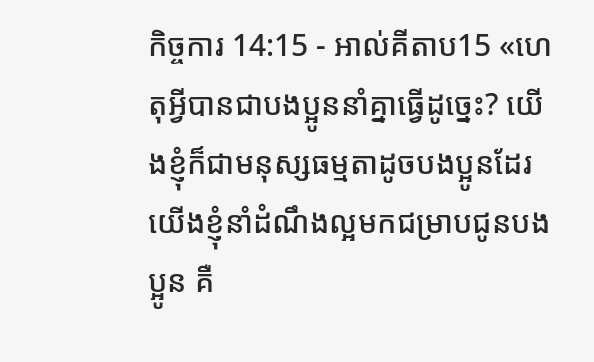កិច្ចការ 14:15 - អាល់គីតាប15 «ហេតុអ្វីបានជាបងប្អូននាំគ្នាធ្វើដូច្នេះ? យើងខ្ញុំក៏ជាមនុស្សធម្មតាដូចបងប្អូនដែរ យើងខ្ញុំនាំដំណឹងល្អមកជម្រាបជូនបងប្អូន គឺ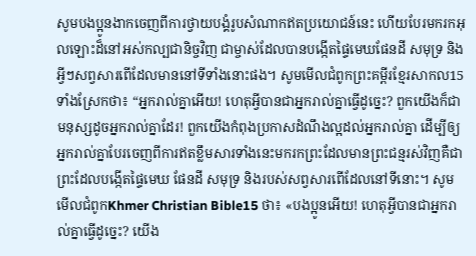សូមបងប្អូនងាកចេញពីការថ្វាយបង្គំរូបសំណាកឥតប្រយោជន៍នេះ ហើយបែរមករកអុលឡោះដ៏នៅអស់កល្បជានិច្ចវិញ ជាម្ចាស់ដែលបានបង្កើតផ្ទៃមេឃផែនដី សមុទ្រ និងអ្វីៗសព្វសារពើដែលមាននៅទីទាំងនោះផង។ សូមមើលជំពូកព្រះគម្ពីរខ្មែរសាកល15 ទាំងស្រែកថា៖ “អ្នករាល់គ្នាអើយ! ហេតុអ្វីបានជាអ្នករាល់គ្នាធ្វើដូច្នេះ? ពួកយើងក៏ជាមនុស្សដូចអ្នករាល់គ្នាដែរ! ពួកយើងកំពុងប្រកាសដំណឹងល្អដល់អ្នករាល់គ្នា ដើម្បីឲ្យអ្នករាល់គ្នាបែរចេញពីការឥតខ្លឹមសារទាំងនេះមករកព្រះដែលមានព្រះជន្មរស់វិញគឺជាព្រះដែលបង្កើតផ្ទៃមេឃ ផែនដី សមុទ្រ និងរបស់សព្វសារពើដែលនៅទីនោះ។ សូមមើលជំពូកKhmer Christian Bible15 ថា៖ «បងប្អូនអើយ! ហេតុអ្វីបានជាអ្នករាល់គ្នាធ្វើដូច្នេះ? យើង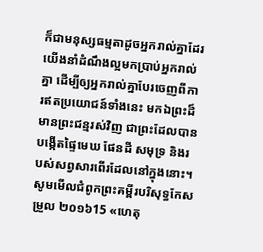ក៏ជាមនុស្សធម្មតាដូចអ្នករាល់គ្នាដែរ យើងនាំដំណឹងល្អមកប្រាប់អ្នករាល់គ្នា ដើម្បីឲ្យអ្នករាល់គ្នាបែរចេញពីការឥតប្រយោជន៍ទាំងនេះ មកឯព្រះដ៏មានព្រះជន្មរស់វិញ ជាព្រះដែលបានបង្កើតផ្ទៃមេឃ ផែនដី សមុទ្រ និងរបស់សព្វសារពើរដែលនៅក្នុងនោះ។ សូមមើលជំពូកព្រះគម្ពីរបរិសុទ្ធកែសម្រួល ២០១៦15 «ហេតុ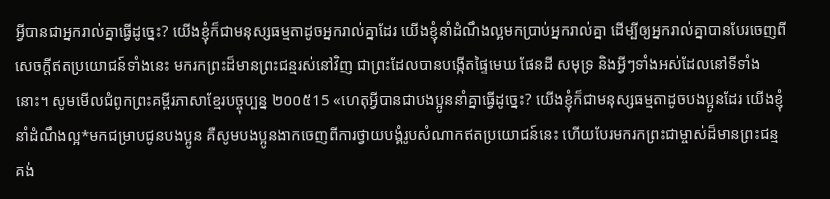អ្វីបានជាអ្នករាល់គ្នាធ្វើដូច្នេះ? យើងខ្ញុំក៏ជាមនុស្សធម្មតាដូចអ្នករាល់គ្នាដែរ យើងខ្ញុំនាំដំណឹងល្អមកប្រាប់អ្នករាល់គ្នា ដើម្បីឲ្យអ្នករាល់គ្នាបានបែរចេញពីសេចក្ដីឥតប្រយោជន៍ទាំងនេះ មករកព្រះដ៏មានព្រះជន្មរស់នៅវិញ ជាព្រះដែលបានបង្កើតផ្ទៃមេឃ ផែនដី សមុទ្រ និងអ្វីៗទាំងអស់ដែលនៅទីទាំងនោះ។ សូមមើលជំពូកព្រះគម្ពីរភាសាខ្មែរបច្ចុប្បន្ន ២០០៥15 «ហេតុអ្វីបានជាបងប្អូននាំគ្នាធ្វើដូច្នេះ? យើងខ្ញុំក៏ជាមនុស្សធម្មតាដូចបងប្អូនដែរ យើងខ្ញុំនាំដំណឹងល្អ*មកជម្រាបជូនបងប្អូន គឺសូមបងប្អូនងាកចេញពីការថ្វាយបង្គំរូបសំណាកឥតប្រយោជន៍នេះ ហើយបែរមករកព្រះជាម្ចាស់ដ៏មានព្រះជន្មគង់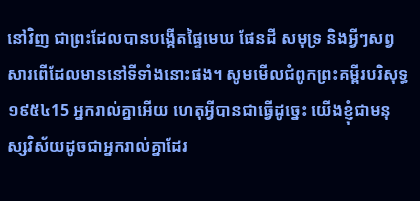នៅវិញ ជាព្រះដែលបានបង្កើតផ្ទៃមេឃ ផែនដី សមុទ្រ និងអ្វីៗសព្វសារពើដែលមាននៅទីទាំងនោះផង។ សូមមើលជំពូកព្រះគម្ពីរបរិសុទ្ធ ១៩៥៤15 អ្នករាល់គ្នាអើយ ហេតុអ្វីបានជាធ្វើដូច្នេះ យើងខ្ញុំជាមនុស្សវិស័យដូចជាអ្នករាល់គ្នាដែរ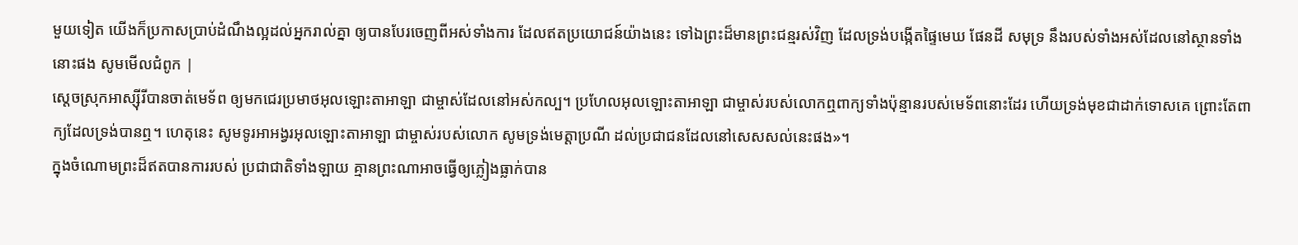មួយទៀត យើងក៏ប្រកាសប្រាប់ដំណឹងល្អដល់អ្នករាល់គ្នា ឲ្យបានបែរចេញពីអស់ទាំងការ ដែលឥតប្រយោជន៍យ៉ាងនេះ ទៅឯព្រះដ៏មានព្រះជន្មរស់វិញ ដែលទ្រង់បង្កើតផ្ទៃមេឃ ផែនដី សមុទ្រ នឹងរបស់ទាំងអស់ដែលនៅស្ថានទាំងនោះផង សូមមើលជំពូក |
ស្តេចស្រុកអាស្ស៊ីរីបានចាត់មេទ័ព ឲ្យមកជេរប្រមាថអុលឡោះតាអាឡា ជាម្ចាស់ដែលនៅអស់កល្ប។ ប្រហែលអុលឡោះតាអាឡា ជាម្ចាស់របស់លោកឮពាក្យទាំងប៉ុន្មានរបស់មេទ័ពនោះដែរ ហើយទ្រង់មុខជាដាក់ទោសគេ ព្រោះតែពាក្យដែលទ្រង់បានឮ។ ហេតុនេះ សូមទូរអាអង្វរអុលឡោះតាអាឡា ជាម្ចាស់របស់លោក សូមទ្រង់មេត្តាប្រណី ដល់ប្រជាជនដែលនៅសេសសល់នេះផង»។
ក្នុងចំណោមព្រះដ៏ឥតបានការរបស់ ប្រជាជាតិទាំងឡាយ គ្មានព្រះណាអាចធ្វើឲ្យភ្លៀងធ្លាក់បាន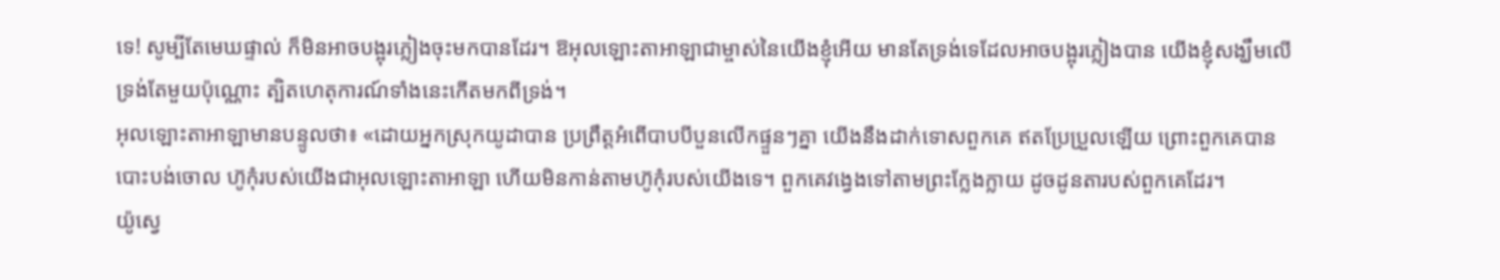ទេ! សូម្បីតែមេឃផ្ទាល់ ក៏មិនអាចបង្អុរភ្លៀងចុះមកបានដែរ។ ឱអុលឡោះតាអាឡាជាម្ចាស់នៃយើងខ្ញុំអើយ មានតែទ្រង់ទេដែលអាចបង្អុរភ្លៀងបាន យើងខ្ញុំសង្ឃឹមលើទ្រង់តែមួយប៉ុណ្ណោះ ត្បិតហេតុការណ៍ទាំងនេះកើតមកពីទ្រង់។
អុលឡោះតាអាឡាមានបន្ទូលថា៖ «ដោយអ្នកស្រុកយូដាបាន ប្រព្រឹត្តអំពើបាបបីបួនលើកផ្ទួនៗគ្នា យើងនឹងដាក់ទោសពួកគេ ឥតប្រែប្រួលឡើយ ព្រោះពួកគេបានបោះបង់ចោល ហ៊ូកុំរបស់យើងជាអុលឡោះតាអាឡា ហើយមិនកាន់តាមហ៊ូកុំរបស់យើងទេ។ ពួកគេវង្វេងទៅតាមព្រះក្លែងក្លាយ ដូចដូនតារបស់ពួកគេដែរ។
យ៉ូស្វេ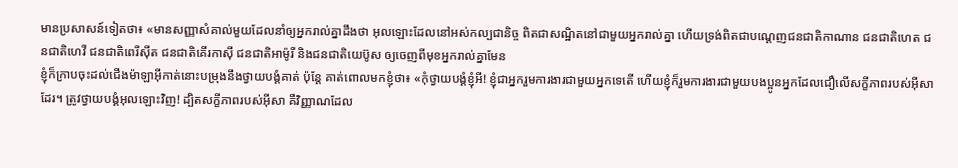មានប្រសាសន៍ទៀតថា៖ «មានសញ្ញាសំគាល់មួយដែលនាំឲ្យអ្នករាល់គ្នាដឹងថា អុលឡោះដែលនៅអស់កល្បជានិច្ច ពិតជាសណ្ឋិតនៅជាមួយអ្នករាល់គ្នា ហើយទ្រង់ពិតជាបណ្តេញជនជាតិកាណាន ជនជាតិហេត ជនជាតិហេវី ជនជាតិពេរីស៊ីត ជនជាតិគើរកាស៊ី ជនជាតិអាម៉ូរី និងជនជាតិយេប៊ូស ឲ្យចេញពីមុខអ្នករាល់គ្នាមែន
ខ្ញុំក៏ក្រាបចុះដល់ជើងម៉ាឡាអ៊ីកាត់នោះបម្រុងនឹងថ្វាយបង្គំគាត់ ប៉ុន្ដែ គាត់ពោលមកខ្ញុំថា៖ «កុំថ្វាយបង្គំខ្ញុំអី! ខ្ញុំជាអ្នករួមការងារជាមួយអ្នកទេតើ ហើយខ្ញុំក៏រួមការងារជាមួយបងប្អូនអ្នកដែលជឿលើសក្ខីភាពរបស់អ៊ីសាដែរ។ ត្រូវថ្វាយបង្គំអុលឡោះវិញ! ដ្បិតសក្ខីភាពរបស់អ៊ីសា គឺវិញ្ញាណដែល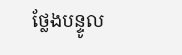ថ្លែងបន្ទូល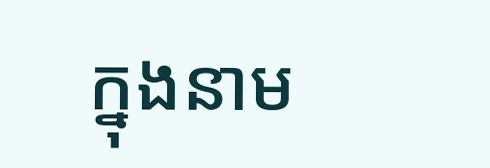ក្នុងនាម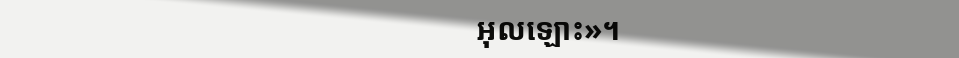អុលឡោះ»។